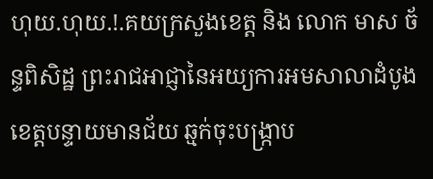ហុយ.ហុយ.!.គយក្រសួងខេត្ត និង លោក មាស ច័ន្ទពិសិដ្ឋ ព្រះរាជអាជ្ញានៃអយ្យការអមសាលាដំបូងខេត្តបន្ទាយមានជ័យ ឆ្មក់ចុះបង្រ្កាប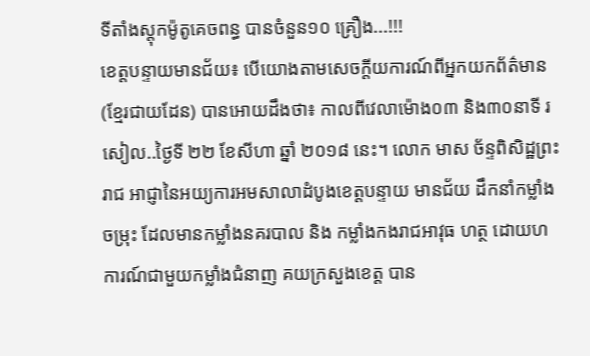ទីតាំងស្តុកម៉ូតូគេចពន្ធ បានចំនួន១០ គ្រឿង...!!!
ខេត្តបន្ទាយមានជ័យ៖ បើយោងតាមសេចក្ដីយការណ៍ពីអ្នកយកព័ត៌មាន (ខ្មែរជាយដែន) បានអោយដឹងថា៖ កាលពីវេលាម៉ោង០៣ និង៣០នាទី រសៀល..ថ្ងៃទី ២២ ខែសីហា ឆ្នាំ ២០១៨ នេះ។ លោក មាស ច័ន្ទពិសិដ្ឋព្រះរាជ អាជ្ញានៃអយ្យការអមសាលាដំបូងខេត្តបន្ទាយ មានជ័យ ដឹកនាំកម្លាំងចម្រុះ ដែលមានកម្លាំងនគរបាល និង កម្លាំងកងរាជអាវុធ ហត្ថ ដោយហការណ៍ជាមួយកម្លាំងជំនាញ គយក្រសួងខេត្ត បាន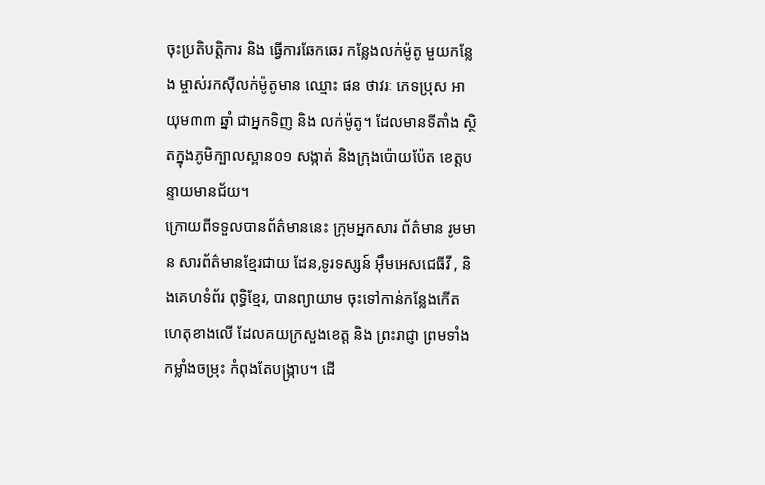ចុះប្រតិបត្តិការ និង ធ្វើការឆែកឆេរ កន្លែងលក់ម៉ូតូ មួយកន្លែង ម្ចាស់រកស៊ីលក់ម៉ូតូមាន ឈ្មោះ ផន ថាវរៈ ភេទប្រុស អាយុម៣៣ ឆ្នាំ ជាអ្នកទិញ និង លក់ម៉ូតូ។ ដែលមានទីតាំង ស្ថិតក្នុងភូមិក្បាលស្ពាន០១ សង្កាត់ និងក្រុងប៉ោយប៉ែត ខេត្តបន្ទាយមានជ័យ។
ក្រោយពីទទួលបានព័ត៌មាននេះ ក្រុមអ្នកសារ ព័ត៌មាន រូមមាន សារព័ត៌មានខ្មែរជាយ ដែន,ទូរទស្សន៍ អ៊ឹមអេសជេធីវី , និងគេហទំព័រ ពុទ្ធិខ្មែរ, បានព្យាយាម ចុះទៅកាន់កន្លែងកើតហេតុខាងលើ ដែលគយក្រសួងខេត្ត និង ព្រះរាជ្ញា ព្រមទាំងកម្លាំងចម្រុះ កំពុងតែបង្ក្រាប។ ដើ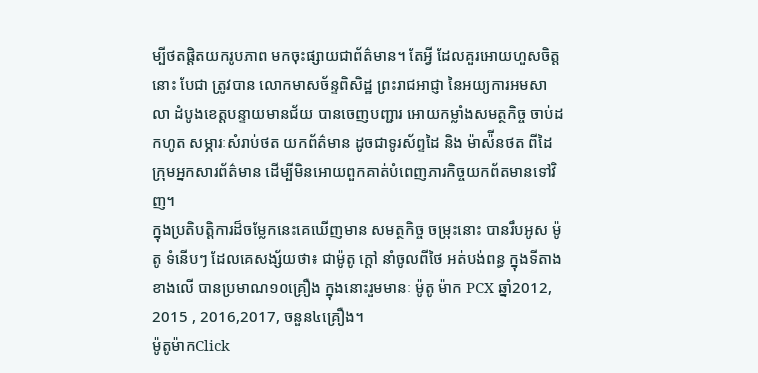ម្បីថតផ្តិតយករូបភាព មកចុះផ្សាយជាព័ត៌មាន។ តែអ្វី ដែលគួរអោយហួសចិត្តនោះ បែជា ត្រូវបាន លោកមាសច័ន្ទពិសិដ្ឋ ព្រះរាជអាជ្ញា នៃអយ្យការអមសាលា ដំបូងខេត្តបន្ទាយមានជ័យ បានចេញបញ្ជារ អោយកម្លាំងសមត្ថកិច្ច ចាប់ដកហូត សម្ភារៈសំរាប់ថត យកព័ត៌មាន ដូចជាទូរស័ព្ទដៃ និង ម៉ាស៉ីនថត ពីដៃ ក្រុមអ្នកសារព័ត៌មាន ដើម្បីមិនអោយពួកគាត់បំពេញភារកិច្ចយកព័តមានទៅវិញ។
ក្នុងប្រតិបត្តិការដ៏ចម្លែកនេះគេឃើញមាន សមត្ថកិច្ច ចម្រុះនោះ បានរឹបអូស ម៉ូតូ ទំនើបៗ ដែលគេសង្ស័យថា៖ ជាម៉ូតូ ក្តៅ នាំចូលពីថៃ អត់បង់ពន្ធ ក្នុងទីតាងខាងលើ បានប្រមាណ១០គ្រឿង ក្នុងនោះរួមមានៈ ម៉ូតូ ម៉ាក PCX ឆ្នាំ2012, 2015 , 2016,2017, ចនួន៤គ្រឿង។
ម៉ូតូម៉ាកClick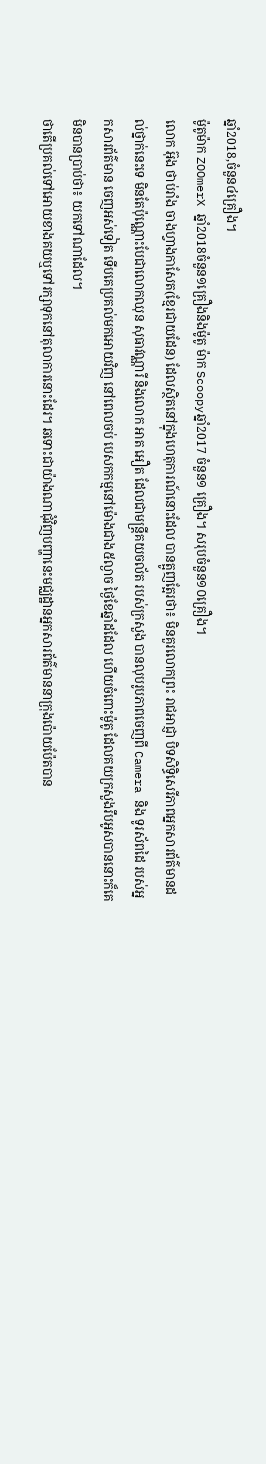ឆ្នាំ2018,ចំនួន៤គ្រឿង។
ម៉ូតូម៉ាក ZOOmerX ឆ្នាំ2018ចំនួន១គ្រឿងនិងម៉ូតូ ម៉ាក Scoopyឆ្នាំ2017 ចំនួន១ គ្រឿង។ សរុបចំនួន១០គ្រឿង។
លោក អ៊ុង ថាប់រាំង ចាងហ្វាងកាសែត(ខ្មែរជាយដែន) ដែលស្ថិតនៅក្នុងហេតុការណ៍នោះដែល បានត្អូញត្អែរថា៖ មិនគួរលោកព្រះ រាជអាជ្ញា បិទសិទ្ធិសេរីភាពអ្នកសារព័ត៌មានដល់ថ្នាក់នេះទេ មិនតែប៉ុណ្ណោះបែជាលោកឈុន សុធាវណ្ណារី និងលោក អាត អឿត ដែលជាមន្ត្រីគយចល័ត របស់ក្រសួង បានលុបរូបភាពចេញពី Camera និង ទូរស័ពដៃ របស់អ្នកសារព័ត៌មាន ចេញអស់ទៀត ទើបគេប្រគល់មកអោយវិញ នៅពេលចប់ បេសកកម្មនៅម៉ោងជាង៥ល្ងាច ថ្ងៃខែឆ្នាំដដែល ហើយចំពោះម៉ូតូ ដែលគយក្រសួងរឹបអូសបាននោះក៏គេមិនបានប្រាប់ថា៖ យកទៅណាដែល។
ថាតើប្រគល់ទៅអោយខាងគយឬទៅរក្សាទុកនៅតុលាការនោះដែរ។ ឆទោះជាយ៉ាងណាជុំវិញបញ្ហានេះមជ្ឈដ្ឋានអ្នកសារព័ត៌មាននាក្រុងប៉ោយប៉ែតបាន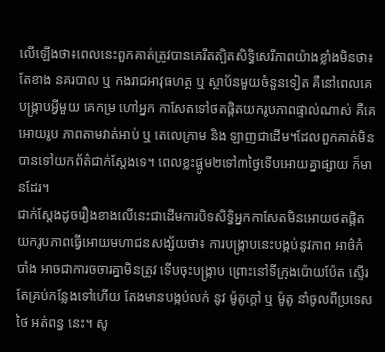លើឡើងថា៖ពេលនេះពួកគាត់ត្រូវបានគេរឹតត្បិតសិទ្ធិសេរីភាពយ៉ាងខ្លាំងមិនថា៖ តែខាង នគរបាល ឬ កងរាជអាវុធហត្ថ ឬ ស្ថាប័នមួយចំនួនទៀត គឺនៅពេលគេបង្ក្រាបអ្វីមួយ គេកម្រ ហៅអ្នក កាសែតទៅថតផ្តិតយករូបភាពផ្ទាល់ណាស់ គឺគេអោយរូប ភាពតាមវាត់អាប់ ឬ តេលេក្រាម និង ឡាញជាដើម។ដែលពួកគាត់មិនបានទៅយកព័ត៌ជាក់ស្តែងទេ។ ពេលខ្លះផ្អូម២ទៅ៣ថ្ងៃទើបអោយគ្នាផ្សាយ ក៏មានដែរ។
ជាក់ស្តែងដូចរឿងខាងលើនេះជាដើមការបិទសិទ្ធិអ្នកកាសែតមិនអោយថតផ្តិតយករូបភាពធ្វើអោយមហាជនសង្ស័យថា៖ ការបង្ក្រាបនេះបង្កប់នូវភាព អាថ៌កំបាំង អាចជាការចចារគ្នាមិនត្រូវ ទើបចុះបង្ក្រាប ព្រោះនៅទីក្រុងប៉ោយប៉ែត ស្ទើរតែគ្រប់កន្លែងទៅហើយ តែងមានបង្កប់លក់ នូវ ម៉ូតូក្តៅ ឬ ម៉ូតូ នាំចូលពីប្រទេសថៃ អត់ពន្ធ នេះ។ សូ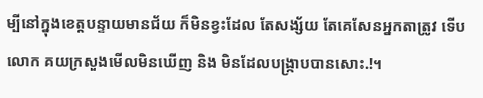ម្បីនៅក្នុងខេត្តបន្ទាយមានជ័យ ក៏មិនខ្វះដែល តែសង្ស័យ តែគេសែនអ្នកតាត្រូវ ទើបលោក គយក្រសួងមើលមិនឃើញ និង មិនដែលបង្ក្រាបបានសោះ.!។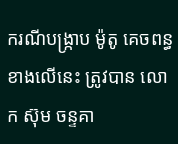ករណីបង្ក្រាប ម៉ូតូ គេចពន្ធ ខាងលើនេះ ត្រូវបាន លោក ស៊ុម ចន្ទគា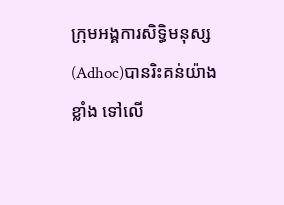ក្រុមអង្គការសិទ្ធិមនុស្ស (Adhoc)បានរិះគន់យ៉ាងខ្លាំង ទៅលើ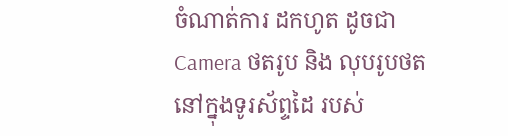ចំណាត់ការ ដកហូត ដូចជា Camera ថតរូប និង លុបរូបថត នៅក្នុងទូរស័ព្ទដៃ របស់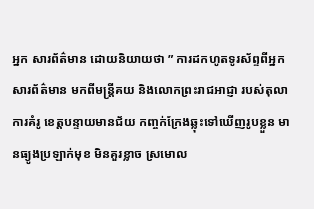អ្នក សារព័ត៌មាន ដោយនិយាយថា ” ការដកហូតទូរស័ព្ទពីអ្នកសារព័ត៌មាន មកពីមន្ត្រីគយ និងលោកព្រះរាជអាជ្ញា របស់តុលាការគំរូ ខេត្តបន្ទាយមានជ័យ កញ្ចក់ក្រែងឆ្លុះទៅឃើញរូបខ្លួន មានធ្យូងប្រឡាក់មុខ មិនគួរខ្លាច ស្រមោល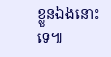ខ្លួនឯងនោះទេ៕